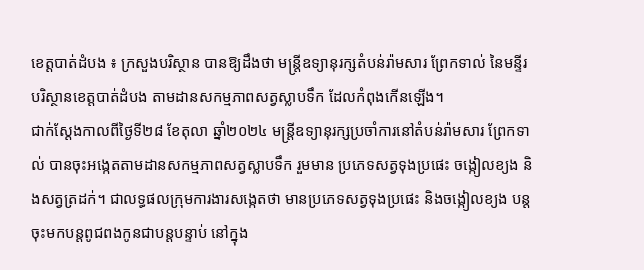ខេត្តបាត់ដំបង ៖ ក្រសួងបរិស្ថាន បានឱ្យដឹងថា មន្ត្រីឧទ្យានុរក្សតំបន់រ៉ាមសារ ព្រែកទាល់ នៃមន្ទីរបរិស្ថានខេត្តបាត់ដំបង តាមដានសកម្មភាពសត្វស្លាបទឹក ដែលកំពុងកើនឡើង។
ជាក់ស្តែងកាលពីថ្ងៃទី២៨ ខែតុលា ឆ្នាំ២០២៤ មន្ត្រីឧទ្យានុរក្សប្រចាំការនៅតំបន់រ៉ាមសារ ព្រែកទាល់ បានចុះអង្កេតតាមដានសកម្មភាពសត្វស្លាបទឹក រួមមាន ប្រភេទសត្វទុងប្រផេះ ចង្កៀលខ្យង និងសត្វត្រដក់។ ជាលទ្ធផលក្រុមការងារសង្កេតថា មានប្រភេទសត្វទុងប្រផេះ និងចង្កៀលខ្យង បន្តចុះមកបន្តពូជពងកូនជាបន្តបន្ទាប់ នៅក្នុង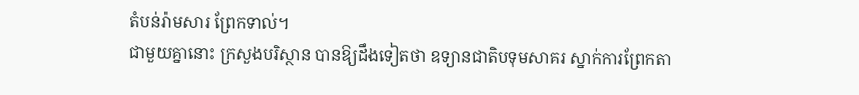តំបន់រ៉ាមសារ ព្រែកទាល់។
ជាមួយគ្នានោះ ក្រសួងបរិស្ថាន បានឱ្យដឹងទៀតថា ឧទ្យានជាតិបទុមសាគរ ស្នាក់ការព្រែកតា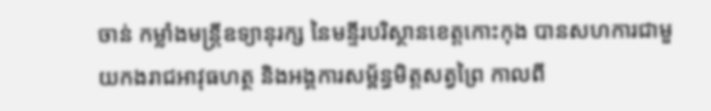ចាន់ កម្លាំងមន្ត្រីឧទ្យានុរក្ស នៃមន្ទីរបរិស្ថានខេត្តកោះកុង បានសហការជាមួយកងរាជអាវុធហត្ថ និងអង្គការសម្ព័ន្ធមិត្តសត្វព្រៃ កាលពី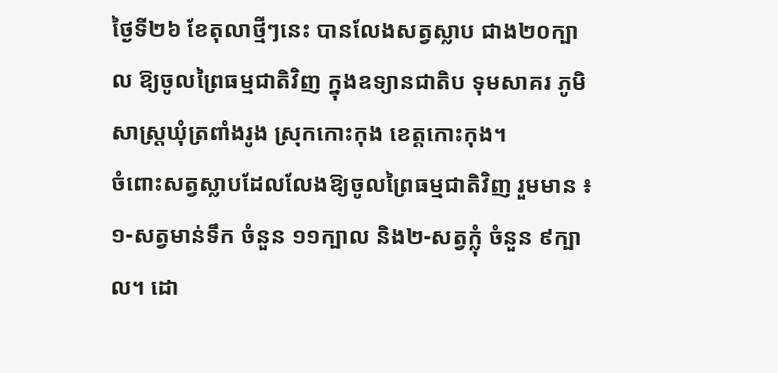ថ្ងៃទី២៦ ខែតុលាថ្មីៗនេះ បានលែងសត្វស្លាប ជាង២០ក្បាល ឱ្យចូលព្រៃធម្មជាតិវិញ ក្នុងឧទ្យានជាតិប ទុមសាគរ ភូមិសាស្ត្រឃុំត្រពាំងរូង ស្រុកកោះកុង ខេត្តកោះកុង។
ចំពោះសត្វស្លាបដែលលែងឱ្យចូលព្រៃធម្មជាតិវិញ រួមមាន ៖ ១-សត្វមាន់ទឹក ចំនួន ១១ក្បាល និង២-សត្វក្លុំ ចំនួន ៩ក្បាល។ ដោ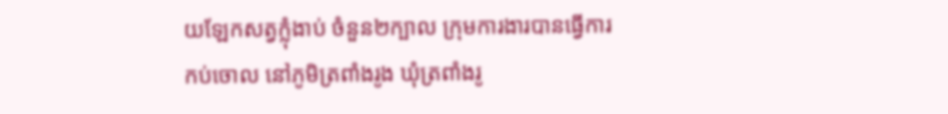យឡែកសត្វក្លុំងាប់ ចំនួន២ក្បាល ក្រុមការងារបានធ្វើការកប់ចោល នៅភូមិត្រពាំងរូង ឃុំត្រពាំងរូ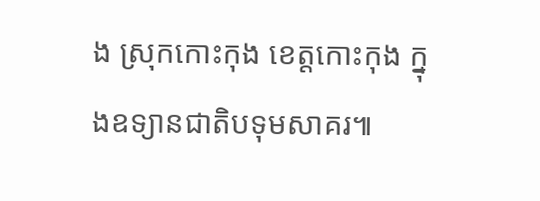ង ស្រុកកោះកុង ខេត្តកោះកុង ក្នុងឧទ្យានជាតិបទុមសាគរ៕